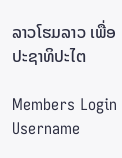ລາວໂຮມລາວ ເພື່ອປະຊາທິປະໄຕ

Members Login
Username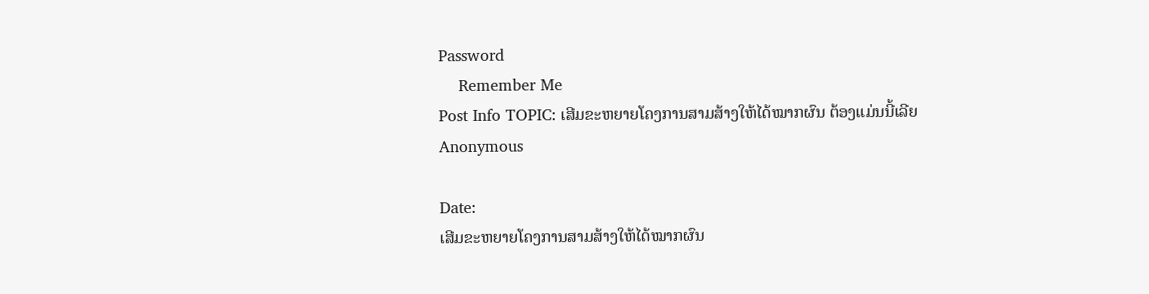Password
    Remember Me
Post Info TOPIC: ເສີມຂະຫຍາຍໂຄງການສາມສ້າງໃຫ້ໄດ້ໝາກຜົນ ຕ້ອງແມ່ນນີ້ເລີຍ
Anonymous

Date:
ເສີມຂະຫຍາຍໂຄງການສາມສ້າງໃຫ້ໄດ້ໝາກຜົນ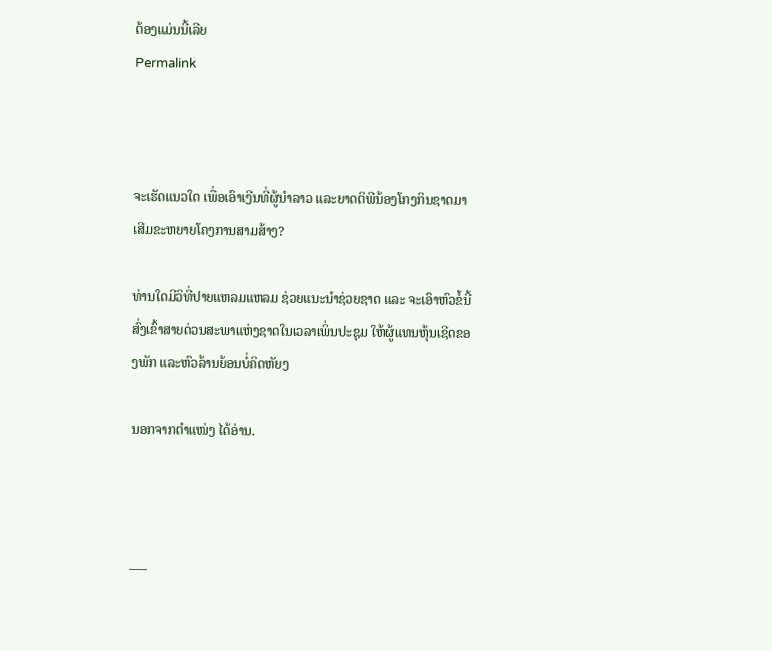ຕ້ອງແມ່ນນີ້ເລີຍ
Permalink



ຈະເຮັດແນວໃດ ເພື່ອເອົາເງີນທີ່ຜູ້ນຳລາວ ແລະຍາດຕິພີນ້ອງໂກງກິນຊາດມາເສີມຂະຫຍາຍໂຄງການສາມສ້າງ?

ທ່ານໃດມີວິທີ່ປາຍແຫລມແຫລມ ຊ່ວຍແນະນຳຊ່ວຍຊາດ ແລະ ຈະເອົາຫົວຂໍ້ນີ້ ສົ່ງເຂົ້າສາຍດ່ວນສະພາແຫ່ງຊາດໃນເວລາເພິ່ນປະຊຸມ ໃຫ້ຜູ້ແທນຫຸ້ນເຊີດຂອງພັກ ແລະຫົວລ້ານຍ້ອນບໍ່ຄິດຫັຍງ

ນອກຈາກຕຳແໜ່ງ ໄດ້ອ່ານ.



___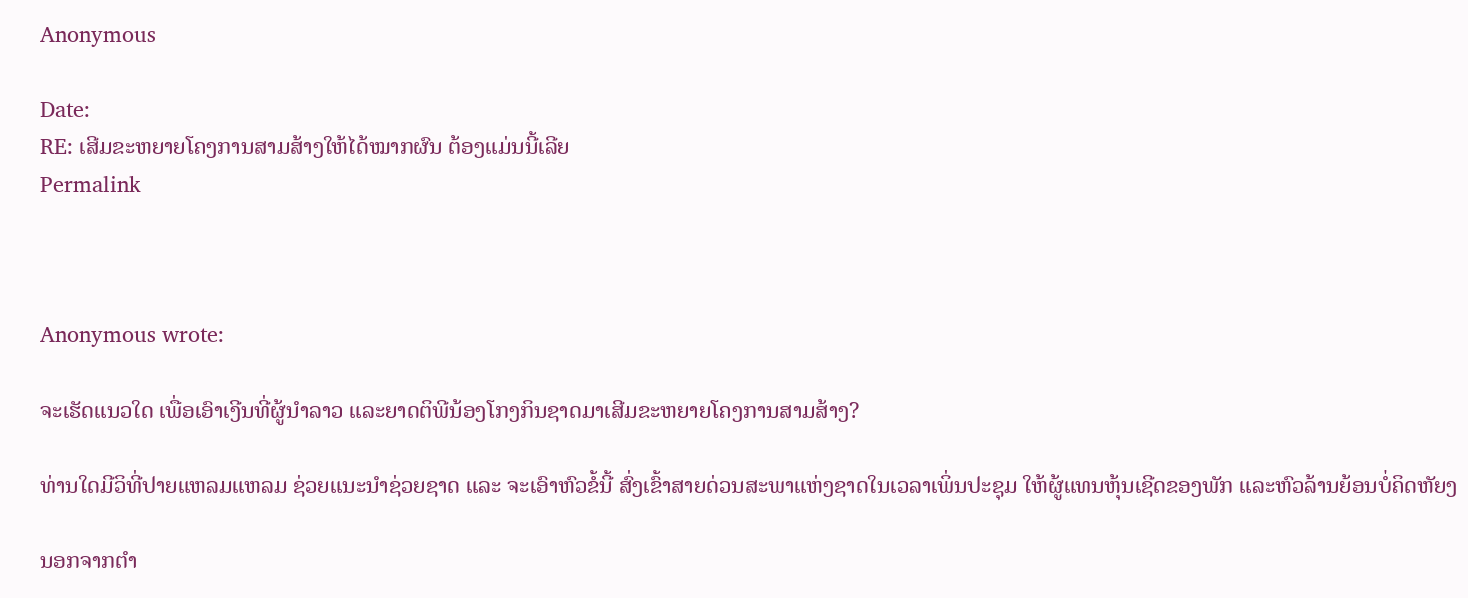Anonymous

Date:
RE: ເສີມຂະຫຍາຍໂຄງການສາມສ້າງໃຫ້ໄດ້ໝາກຜົນ ຕ້ອງແມ່ນນີ້ເລີຍ
Permalink



Anonymous wrote:

ຈະເຮັດແນວໃດ ເພື່ອເອົາເງີນທີ່ຜູ້ນຳລາວ ແລະຍາດຕິພີນ້ອງໂກງກິນຊາດມາເສີມຂະຫຍາຍໂຄງການສາມສ້າງ?

ທ່ານໃດມີວິທີ່ປາຍແຫລມແຫລມ ຊ່ວຍແນະນຳຊ່ວຍຊາດ ແລະ ຈະເອົາຫົວຂໍ້ນີ້ ສົ່ງເຂົ້າສາຍດ່ວນສະພາແຫ່ງຊາດໃນເວລາເພິ່ນປະຊຸມ ໃຫ້ຜູ້ແທນຫຸ້ນເຊີດຂອງພັກ ແລະຫົວລ້ານຍ້ອນບໍ່ຄິດຫັຍງ

ນອກຈາກຕຳ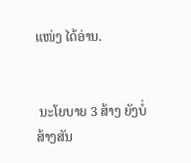ແໜ່ງ ໄດ້ອ່ານ.


 ນະໂຍບາຍ 3 ສ້າງ ຍັງບໍ່ສ້າງສັນ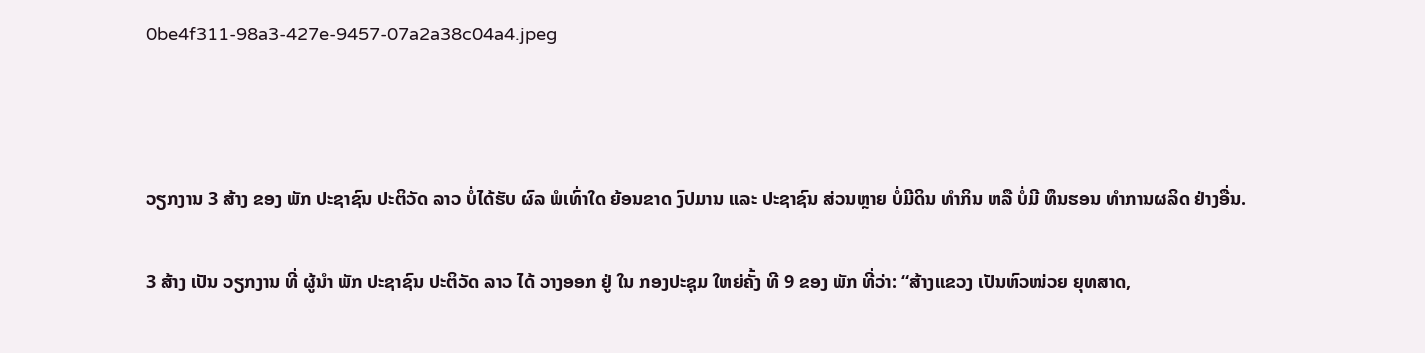0be4f311-98a3-427e-9457-07a2a38c04a4.jpeg



ວຽກງານ 3 ສ້າງ ຂອງ ພັກ ປະຊາຊົນ ປະຕິວັດ ລາວ ບໍ່ໄດ້ຮັບ ຜົລ ພໍເທົ່າໃດ ຍ້ອນຂາດ ງົປມານ ແລະ ປະຊາຊົນ ສ່ວນຫຼາຍ ບໍ່ມີດິນ ທໍາກິນ ຫລື ບໍ່ມີ ທຶນຮອນ ທໍາການຜລິດ ຢ່າງອື່ນ.

3 ສ້າງ ເປັນ ວຽກງານ ທີ່ ຜູ້ນໍາ ພັກ ປະຊາຊົນ ປະຕິວັດ ລາວ ໄດ້ ວາງອອກ ຢູ່ ໃນ ກອງປະຊຸມ ໃຫຍ່ຄັ້ງ ທີ 9 ຂອງ ພັກ ທີ່ວ່າ: “ສ້າງແຂວງ ເປັນຫົວໜ່ວຍ ຍຸທສາດ,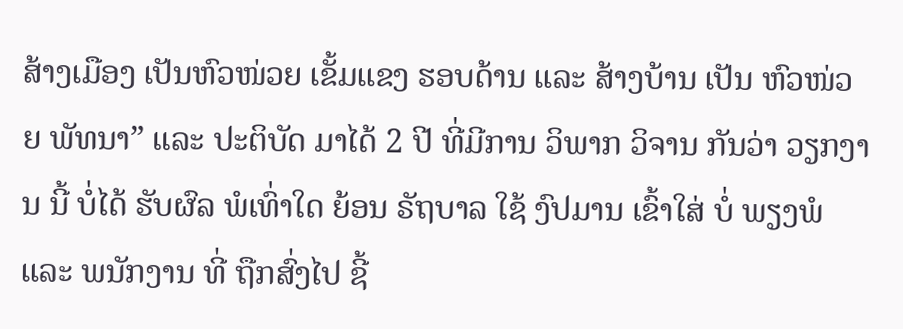ສ້າງເມືອງ ເປັນຫົວໜ່ວຍ ເຂັ້ມແຂງ ຮອບດ້ານ ແລະ ສ້າງບ້ານ ເປັນ ຫົວໜ່ວຍ ພັທນາ” ແລະ ປະຕິບັດ ມາໄດ້ 2 ປີ ທີ່ມີການ ວິພາກ ວິຈານ ກັນວ່າ ວຽກງານ ນີ້ ບໍ່ໄດ້ ຮັບຜົລ ພໍເທົ່າໃດ ຍ້ອນ ຣັຖບາລ ໃຊ້ ງົປມານ ເຂົ້າໃສ່ ບໍ່ ພຽງພໍ ແລະ ພນັກງານ ທີ່ ຖືກສົ່ງໄປ ຊີ້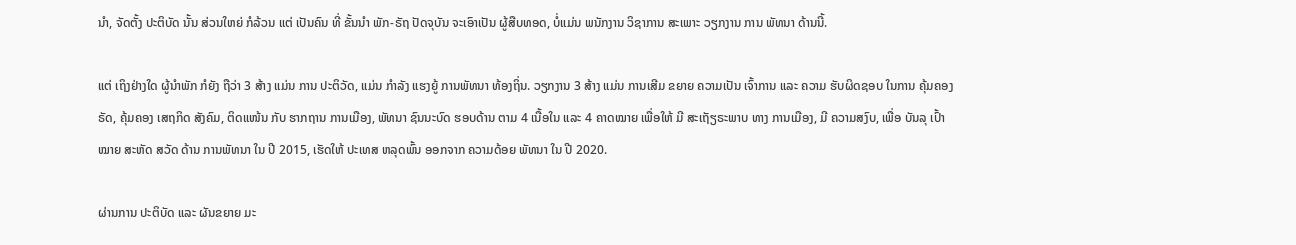ນໍາ, ຈັດຕັ້ງ ປະຕິບັດ ນັ້ນ ສ່ວນໃຫຍ່ ກໍລ້ວນ ແຕ່ ເປັນຄົນ ທີ່ ຂັ້ນນໍາ ພັກ-ຣັຖ ປັດຈຸບັນ ຈະເອົາເປັນ ຜູ້ສືບທອດ, ບໍ່ແມ່ນ ພນັກງານ ວິຊາການ ສະເພາະ ວຽກງານ ການ ພັທນາ ດ້ານນີ້.

ແຕ່ ເຖິງຢ່າງໃດ ຜູ້ນໍາພັກ ກໍຍັງ ຖືວ່າ 3 ສ້າງ ແມ່ນ ການ ປະຕິວັດ, ແມ່ນ ກໍາລັງ ແຮງຍູ້ ການພັທນາ ທ້ອງຖິ່ນ. ວຽກງານ 3 ສ້າງ ແມ່ນ ການເສີມ ຂຍາຍ ຄວາມເປັນ ເຈົ້າການ ແລະ ຄວາມ ຮັບຜິດຊອບ ໃນການ ຄຸ້ມຄອງ ຣັດ, ຄຸ້ມຄອງ ເສຖກິດ ສັງຄົມ, ຕິດແໜ້ນ ກັບ ຮາກຖານ ການເມືອງ, ພັທນາ ຊົນນະບົດ ຮອບດ້ານ ຕາມ 4 ເນື້ອໃນ ແລະ 4 ຄາດໝາຍ ເພື່ອໃຫ້ ມີ ສະເຖັຽຣະພາບ ທາງ ການເມືອງ, ມີ ຄວາມສງົບ, ເພື່ອ ບັນລຸ ເປົ້າໝາຍ ສະຫັດ ສວັດ ດ້ານ ການພັທນາ ໃນ ປີ 2015, ເຮັດໃຫ້ ປະເທສ ຫລຸດພົ້ນ ອອກຈາກ ຄວາມດ້ອຍ ພັທນາ ໃນ ປີ 2020.

ຜ່ານການ ປະຕິບັດ ແລະ ຜັນຂຍາຍ ມະ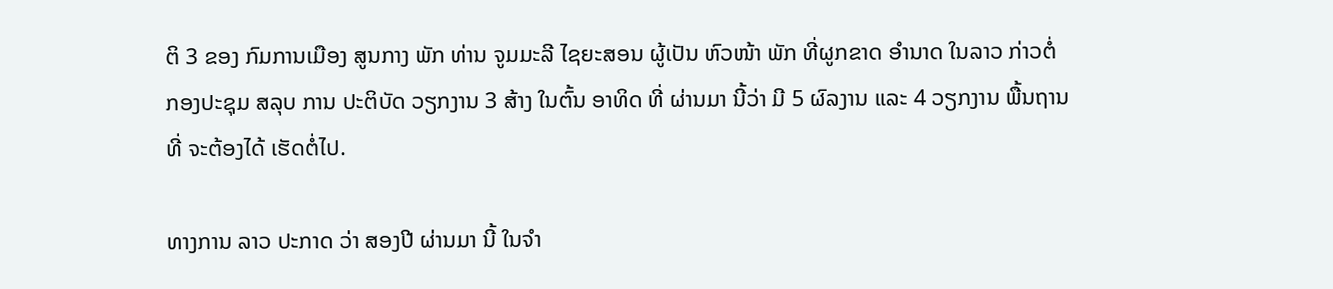ຕິ 3 ຂອງ ກົມການເມືອງ ສູນກາງ ພັກ ທ່ານ ຈູມມະລີ ໄຊຍະສອນ ຜູ້ເປັນ ຫົວໜ້າ ພັກ ທີ່ຜູກຂາດ ອໍານາດ ໃນລາວ ກ່າວຕໍ່ ກອງປະຊຸມ ສລຸບ ການ ປະຕິບັດ ວຽກງານ 3 ສ້າງ ໃນຕົ້ນ ອາທິດ ທີ່ ຜ່ານມາ ນີ້ວ່າ ມີ 5 ຜົລງານ ແລະ 4 ວຽກງານ ພື້ນຖານ ທີ່ ຈະຕ້ອງໄດ້ ເຮັດຕໍ່ໄປ.

ທາງການ ລາວ ປະກາດ ວ່າ ສອງປີ ຜ່ານມາ ນີ້ ໃນຈໍາ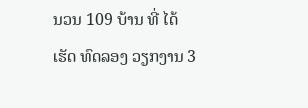ນວນ 109 ບ້ານ ທີ່ ໄດ້ເຮັດ ທົດລອງ ວຽກງານ 3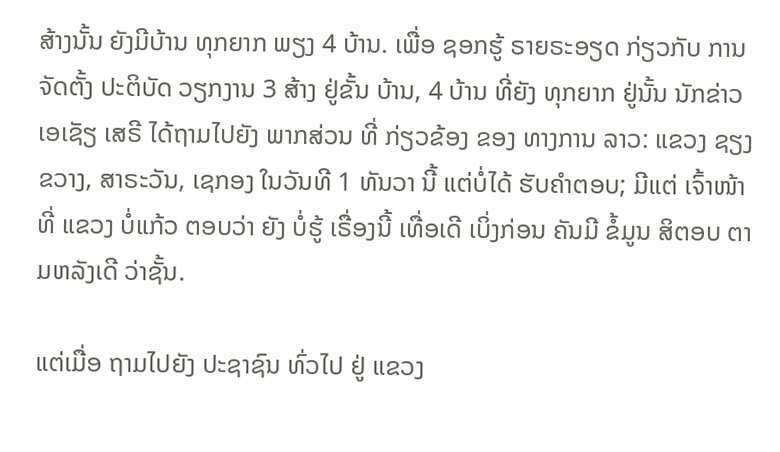ສ້າງນັ້ນ ຍັງມີບ້ານ ທຸກຍາກ ພຽງ 4 ບ້ານ. ເພື່ອ ຊອກຮູ້ ຣາຍຣະອຽດ ກ່ຽວກັບ ການຈັດຕັ້ງ ປະຕິບັດ ວຽກງານ 3 ສ້າງ ຢູ່ຂັ້ນ ບ້ານ, 4 ບ້ານ ທີ່ຍັງ ທຸກຍາກ ຢູ່ນັ້ນ ນັກຂ່າວ ເອເຊັຽ ເສຣີ ໄດ້ຖາມໄປຍັງ ພາກສ່ວນ ທີ່ ກ່ຽວຂ້ອງ ຂອງ ທາງການ ລາວ: ແຂວງ ຊຽງຂວາງ, ສາຣະວັນ, ເຊກອງ ໃນວັນທີ 1 ທັນວາ ນີ້ ແຕ່ບໍ່ໄດ້ ຮັບຄໍາຕອບ; ມີແຕ່ ເຈົ້າໜ້າທີ່ ແຂວງ ບໍ່ແກ້ວ ຕອບວ່າ ຍັງ ບໍ່ຮູ້ ເຣື່ອງນີ້ ເທື່ອເດີ ເບິ່ງກ່ອນ ຄັນມີ ຂໍ້ມູນ ສິຕອບ ຕາມຫລັງເດີ ວ່າຊັ້ນ.

ແຕ່ເມື່ອ ຖາມໄປຍັງ ປະຊາຊົນ ທົ່ວໄປ ຢູ່ ແຂວງ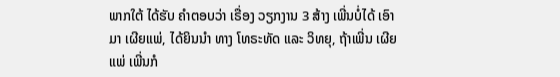ພາກໃຕ້ ໄດ້ຮັບ ຄໍາຕອບວ່າ ເຣື່ອງ ວຽກງານ 3 ສ້າງ ເພີ່ນບໍ່ໄດ້ ເອົາມາ ເຜີຍແພ່, ໄດ້ຍິນນໍາ ທາງ ໂທຣະທັດ ແລະ ວິທຍຸ, ຖ້າເພີ່ນ ເຜີຍແພ່ ເພີ່ນກໍ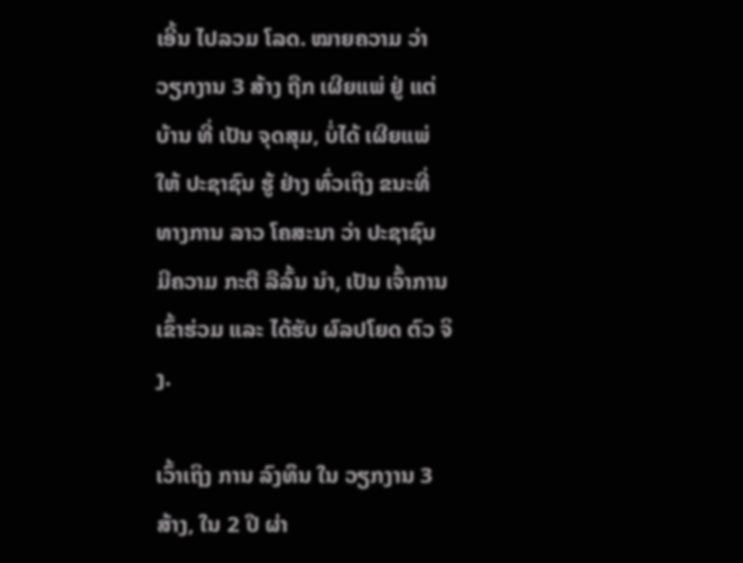ເອີ້ນ ໄປລວມ ໂລດ. ໝາຍຄວາມ ວ່າ ວຽກງານ 3 ສ້າງ ຖືກ ເຜີຍແພ່ ຢູ່ ແຕ່ບ້ານ ທີ່ ເປັນ ຈຸດສຸມ, ບໍ່ໄດ້ ເຜີຍແພ່ ໃຫ້ ປະຊາຊົນ ຮູ້ ຢ່າງ ທົ່ວເຖິງ ຂນະທີ່ ທາງການ ລາວ ໂຄສະນາ ວ່າ ປະຊາຊົນ ມີຄວາມ ກະຕື ລືລົ້ນ ນໍາ, ເປັນ ເຈົ້າການ ເຂົ້າຮ່ວມ ແລະ ໄດ້ຮັບ ຜົລປໂຍດ ຕົວ ຈິງ.

ເວົ້າເຖິງ ການ ລົງທຶນ ໃນ ວຽກງານ 3 ສ້າງ, ໃນ 2 ປີ ຜ່າ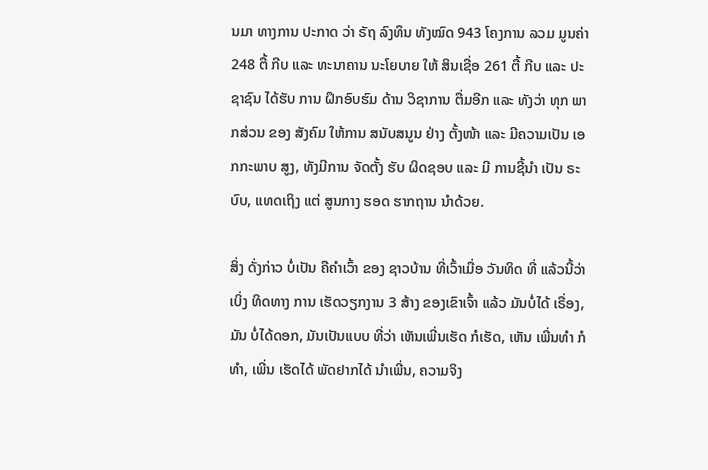ນມາ ທາງການ ປະກາດ ວ່າ ຣັຖ ລົງທຶນ ທັງໝົດ 943 ໂຄງການ ລວມ ມູນຄ່າ 248 ຕື້ ກີບ ແລະ ທະນາຄານ ນະໂຍບາຍ ໃຫ້ ສິນເຊື່ອ 261 ຕື້ ກີບ ແລະ ປະຊາຊົນ ໄດ້ຮັບ ການ ຝຶກອົບຮົມ ດ້ານ ວິຊາການ ຕື່ມອີກ ແລະ ທັງວ່າ ທຸກ ພາກສ່ວນ ຂອງ ສັງຄົມ ໃຫ້ການ ສນັບສນູນ ຢ່າງ ຕັ້ງໜ້າ ແລະ ມີຄວາມເປັນ ເອກກະພາບ ສູງ, ທັງມີການ ຈັດຕັ້ງ ຮັບ ຜິດຊອບ ແລະ ມີ ການຊີ້ນໍາ ເປັນ ຣະບົບ, ແທດເຖິງ ແຕ່ ສູນກາງ ຮອດ ຮາກຖານ ນໍາດ້ວຍ.

ສິ່ງ ດັ່ງກ່າວ ບໍ່ເປັນ ຄືຄໍາເວົ້າ ຂອງ ຊາວບ້ານ ທີ່ເວົ້າເມື່ອ ວັນທິດ ທີ່ ແລ້ວນີ້ວ່າ ເບິ່ງ ທິດທາງ ການ ເຮັດວຽກງານ 3 ສ້າງ ຂອງເຂົາເຈົ້າ ແລ້ວ ມັນບໍ່ໄດ້ ເຣື່ອງ, ມັນ ບໍ່ໄດ້ດອກ, ມັນເປັນແບບ ທີ່ວ່າ ເຫັນເພີ່ນເຮັດ ກໍເຮັດ, ເຫັນ ເພີ່ນທໍາ ກໍທໍາ, ເພີ່ນ ເຮັດໄດ້ ພັດຢາກໄດ້ ນໍາເພີ່ນ, ຄວາມຈິງ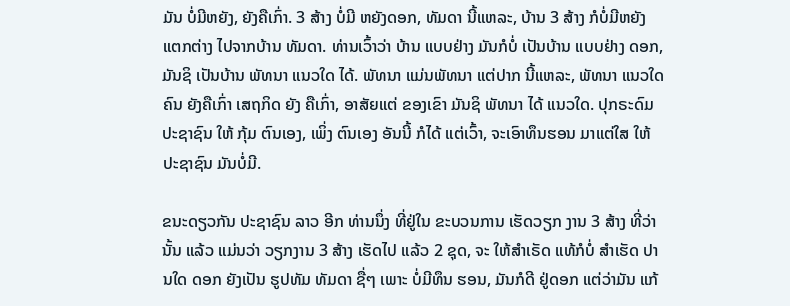ມັນ ບໍ່ມີຫຍັງ, ຍັງຄືເກົ່າ. 3 ສ້າງ ບໍ່ມີ ຫຍັງດອກ, ທັມດາ ນີ້ແຫລະ, ບ້ານ 3 ສ້າງ ກໍບໍ່ມີຫຍັງ ແຕກຕ່າງ ໄປຈາກບ້ານ ທັມດາ. ທ່ານເວົ້າວ່າ ບ້ານ ແບບຢ່າງ ມັນກໍບໍ່ ເປັນບ້ານ ແບບຢ່າງ ດອກ, ມັນຊິ ເປັນບ້ານ ພັທນາ ແນວໃດ ໄດ້. ພັທນາ ແມ່ນພັທນາ ແຕ່ປາກ ນີ້ແຫລະ, ພັທນາ ແນວໃດ ຄົນ ຍັງຄືເກົ່າ ເສຖກິດ ຍັງ ຄືເກົ່າ, ອາສັຍແຕ່ ຂອງເຂົາ ມັນຊິ ພັທນາ ໄດ້ ແນວໃດ. ປຸກຣະດົມ ປະຊາຊົນ ໃຫ້ ກຸ້ມ ຕົນເອງ, ເພິ່ງ ຕົນເອງ ອັນນີ້ ກໍໄດ້ ແຕ່ເວົ້າ, ຈະເອົາທຶນຮອນ ມາແຕ່ໃສ ໃຫ້ ປະຊາຊົນ ມັນບໍ່ມີ.

ຂນະດຽວກັນ ປະຊາຊົນ ລາວ ອີກ ທ່ານນຶ່ງ ທີ່ຢູ່ໃນ ຂະບວນການ ເຮັດວຽກ ງານ 3 ສ້າງ ທີ່ວ່ານັ້ນ ແລ້ວ ແມ່ນວ່າ ວຽກງານ 3 ສ້າງ ເຮັດໄປ ແລ້ວ 2 ຊຸດ, ຈະ ໃຫ້ສໍາເຣັດ ແທ້ກໍບໍ່ ສໍາເຮັດ ປານໃດ ດອກ ຍັງເປັນ ຮູປທັມ ທັມດາ ຊື່ໆ ເພາະ ບໍ່ມີທຶນ ຮອນ, ມັນກໍດີ ຢູ່ດອກ ແຕ່ວ່າມັນ ແກ້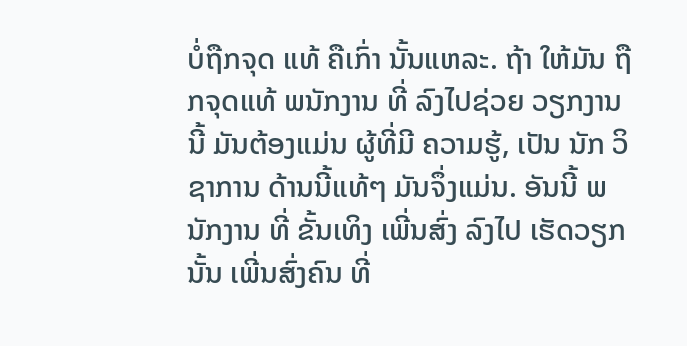ບໍ່ຖືກຈຸດ ແທ້ ຄືເກົ່າ ນັ້ນແຫລະ. ຖ້າ ໃຫ້ມັນ ຖືກຈຸດແທ້ ພນັກງານ ທີ່ ລົງໄປຊ່ວຍ ວຽກງານ ນີ້ ມັນຕ້ອງແມ່ນ ຜູ້ທີ່ມີ ຄວາມຮູ້, ເປັນ ນັກ ວິຊາການ ດ້ານນີ້ແທ້ໆ ມັນຈຶ່ງແມ່ນ. ອັນນີ້ ພນັກງານ ທີ່ ຂັ້ນເທິງ ເພີ່ນສົ່ງ ລົງໄປ ເຮັດວຽກນັ້ນ ເພີ່ນສົ່ງຄົນ ທີ່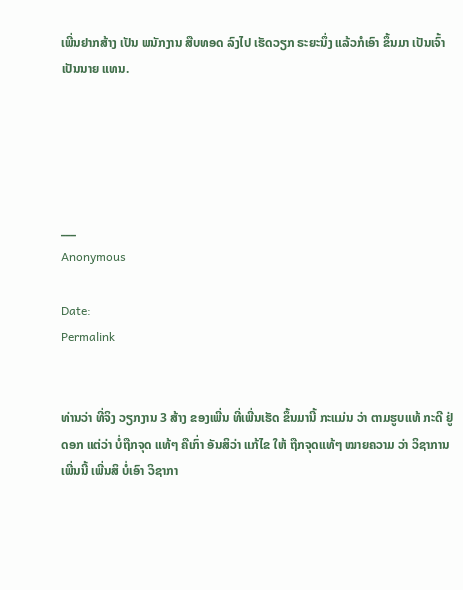ເພີ່ນຢາກສ້າງ ເປັນ ພນັກງານ ສືບທອດ ລົງໄປ ເຮັດວຽກ ຣະຍະນຶ່ງ ແລ້ວກໍເອົາ ຂຶ້ນມາ ເປັນເຈົ້າ ເປັນນາຍ ແທນ.





___
Anonymous

Date:
Permalink


ທ່ານວ່າ ທີ່ຈິງ ວຽກງານ 3 ສ້າງ ຂອງເພີ່ນ ທີ່ເພີ່ນເຮັດ ຂຶ້ນມານີ້ ກະແມ່ນ ວ່າ ຕາມຮູບແທ້ ກະດີ ຢູ່ດອກ ແຕ່ວ່າ ບໍ່ຖືກຈຸດ ແທ້ໆ ຄືເກົ່າ ອັນສິວ່າ ແກ້ໄຂ ໃຫ້ ຖືກຈຸດແທ້ໆ ໝາຍຄວາມ ວ່າ ວິຊາການ ເພີ່ນນີ້ ເພີ່ນສິ ບໍ່ເອົາ ວິຊາກາ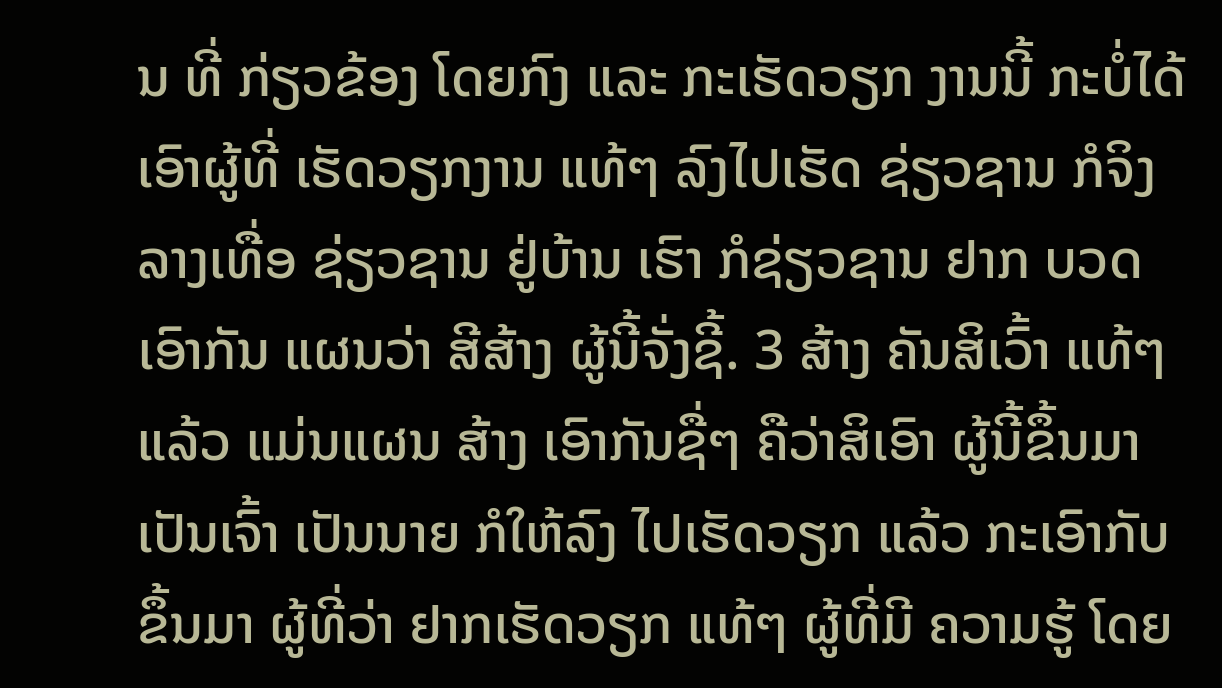ນ ທີ່ ກ່ຽວຂ້ອງ ໂດຍກົງ ແລະ ກະເຮັດວຽກ ງານນີ້ ກະບໍ່ໄດ້ ເອົາຜູ້ທີ່ ເຮັດວຽກງານ ແທ້ໆ ລົງໄປເຮັດ ຊ່ຽວຊານ ກໍຈິງ ລາງເທື່ອ ຊ່ຽວຊານ ຢູ່ບ້ານ ເຮົາ ກໍຊ່ຽວຊານ ຢາກ ບວດເອົາກັນ ແຜນວ່າ ສີສ້າງ ຜູ້ນີ້ຈັ່ງຊີ້. 3 ສ້າງ ຄັນສິເວົ້າ ແທ້ໆ ແລ້ວ ແມ່ນແຜນ ສ້າງ ເອົາກັນຊື່ໆ ຄືວ່າສິເອົາ ຜູ້ນີ້ຂຶ້ນມາ ເປັນເຈົ້າ ເປັນນາຍ ກໍໃຫ້ລົງ ໄປເຮັດວຽກ ແລ້ວ ກະເອົາກັບ ຂຶ້ນມາ ຜູ້ທີ່ວ່າ ຢາກເຮັດວຽກ ແທ້ໆ ຜູ້ທີ່ມີ ຄວາມຮູ້ ໂດຍ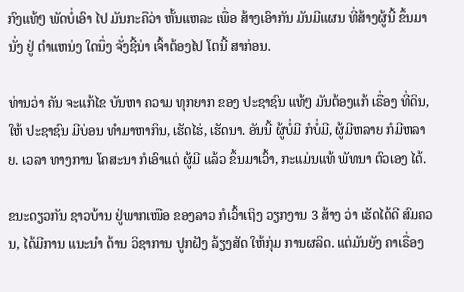ກົງແທ້ໆ ພັດບໍ່ເອົາ ໄປ ມັນກະຄືວ່າ ຫັ້ນແຫລະ ເພື່ອ ສ້າງເອົາກັນ ມັນມີແຜນ ທີ່ສ້າງຜູ້ນີ້ ຂຶ້ນມານັ່ງ ຢູ່ ຕໍາແຫນ່ງ ໃດນຶ່ງ ຈັ່ງຊີ້ນ່າ ເຈົ້າຕ້ອງໄປ ໂຕນີ້ ສາກ່ອນ.

ທ່ານວ່າ ຄັນ ຈະແກ້ໄຂ ບັນຫາ ຄວາມ ທຸກຍາກ ຂອງ ປະຊາຊົນ ແທ້ໆ ມັນຕ້ອງແກ້ ເຣື່ອງ ທີ່ດິນ, ໃຫ້ ປະຊາຊົນ ມີບ່ອນ ທໍາມາຫາກິນ, ເຮັດໄຮ່, ເຮັດນາ. ອັນນີ້ ຜູ້ບໍ່ມີ ກໍບໍ່ມີ, ຜູ້ມີຫລາຍ ກໍມີຫລາຍ. ເວລາ ທາງການ ໂຄສະນາ ກໍເອົາແຕ່ ຜູ້ມີ ແລ້ວ ຂຶ້ນມາເວົ້າ, ກະແມ່ນແທ້ ພັທນາ ຕົວເອງ ໄດ້.

ຂນະດຽວກັນ ຊາວບ້ານ ຢູ່ພາກເໜືອ ຂອງລາວ ກໍເວົ້າເຖິງ ວຽກງານ 3 ສ້າງ ວ່າ ເຮັດໄດ້ດີ ສົມຄວນ, ໄດ້ມີການ ແນະນໍາ ດ້ານ ວິຊາການ ປູກຝັງ ລ້ຽງສັດ ໃຫ້ກຸ່ມ ການຜລິດ. ແຕ່ມັນຍັງ ຄາເຣື່ອງ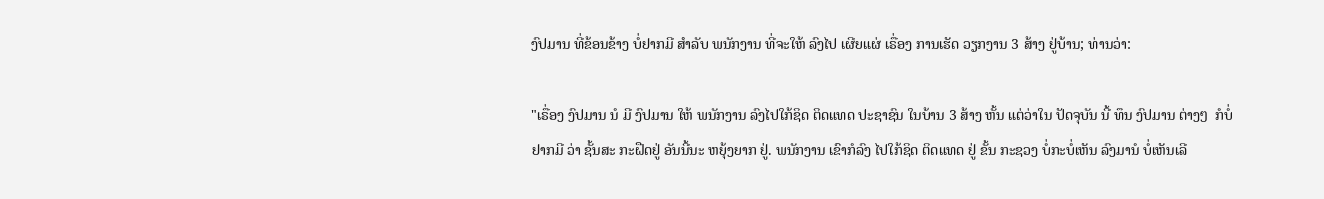ງົປມານ ທີ່ຂ້ອນຂ້າງ ບໍ່ຢາກມີ ສໍາລັບ ພນັກງານ ທີ່ຈະໃຫ້ ລົງໄປ ເຜີຍແຜ່ ເຣື່ອງ ການເຮັດ ວຽກງານ 3 ສ້າງ ຢູ່ບ້ານ; ທ່ານວ່າ:

"ເຣື່ອງ ງົປມານ ນໍ ມີ ງົປມານ ໃຫ້ ພນັກງານ ລົງໄປໃກ້ຊິດ ຕິດແທດ ປະຊາຊົນ ໃນບ້ານ 3 ສ້າງ ຫັ້ນ ແຕ່ວ່າໃນ ປັດຈຸບັນ ນີ້ ທຶນ ງົປມານ ຕ່າງໆ  ກໍບໍ່ຢາກມີ ວ່າ ຊັ້ນສະ ກະຝືດຢູ່ ອັນນີ້ນະ ຫຍຸ້ງຍາກ ຢູ່. ພນັກງານ ເຂົາກໍລົງ ໄປໃກ້ຊິດ ຕິດແທດ ຢູ່ ຂັ້ນ ກະຊວງ ບໍ່ກະບໍ່ເຫັນ ລົງມານໍ ບໍ່ເຫັນເລີ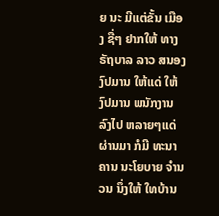ຍ ນະ ມີແຕ່ຂັ້ນ ເມືອງ ຊື່ໆ ຢາກໃຫ້ ທາງ ຣັຖບາລ ລາວ ສນອງ ງົປມານ ໃຫ້ແດ່ ໃຫ້ ງົປມານ ພນັກງານ ລົງໄປ ຫລາຍໆແດ່ ຜ່ານມາ ກໍມີ ທະນາຄານ ນະໂຍບາຍ ຈໍານວນ ນຶ່ງໃຫ້ ໃທບ້ານ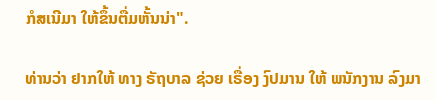ກໍສເນີມາ ໃຫ້ຂຶ້ນຕື່ມຫັ້ນນ່າ".

ທ່ານວ່າ ຢາກໃຫ້ ທາງ ຣັຖບາລ ຊ່ວຍ ເຣື່ອງ ງົປມານ ໃຫ້ ພນັກງານ ລົງມາ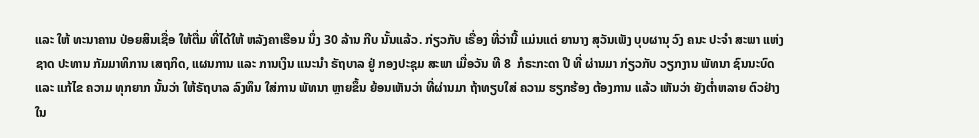ແລະ ໃຫ້ ທະນາຄານ ປ່ອຍສິນເຊື່ອ ໃຫ້ຕື່ມ ທີ່ໄດ້ໃຫ້ ຫລັງຄາເຮືອນ ນຶ່ງ 30 ລ້ານ ກີບ ນັ້ນແລ້ວ. ກ່ຽວກັບ ເຣື່ອງ ທີ່ວ່ານີ້ ແມ່ນແຕ່ ຍານາງ ສຸວັນເພັງ ບຸບຜານຸ ວົງ ຄນະ ປະຈໍາ ສະພາ ແຫ່ງຊາດ ປະທານ ກັມມາທິການ ເສຖກິດ, ແຜນການ ແລະ ການເງິນ ແນະນໍາ ຣັຖບາລ ຢູ່ ກອງປະຊຸມ ສະພາ ເມື່ອວັນ ທີ 8  ກໍຣະກະດາ ປີ ທີ່ ຜ່ານມາ ກ່ຽວກັບ ວຽກງານ ພັທນາ ຊົນນະບົດ ແລະ ແກ້ໄຂ ຄວາມ ທຸກຍາກ ນັ້ນວ່າ ໃຫ້ຣັຖບາລ ລົງທຶນ ໃສ່ການ ພັທນາ ຫຼາຍຂຶ້ນ ຍ້ອນເຫັນວ່າ ທີ່ຜ່ານມາ ຖ້າທຽບໃສ່ ຄວາມ ຮຽກຮ້ອງ ຕ້ອງການ ແລ້ວ ເຫັນວ່າ ຍັງຕໍ່າຫລາຍ ຕົວຢ່າງ ໃນ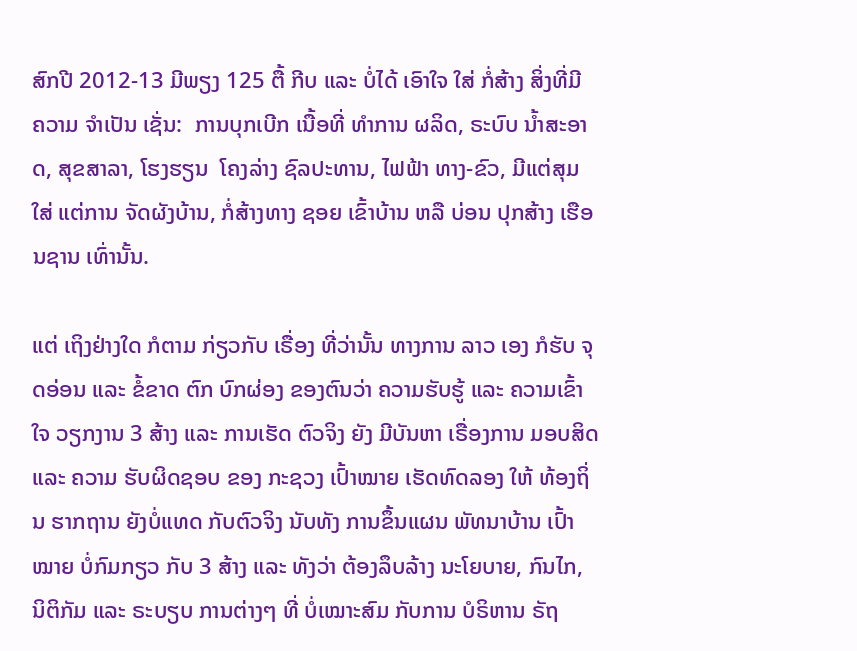ສົກປີ 2012-13 ມີພຽງ 125 ຕື້ ກີບ ແລະ ບໍ່ໄດ້ ເອົາໃຈ ໃສ່ ກໍ່ສ້າງ ສິ່ງທີ່ມີ ຄວາມ ຈໍາເປັນ ເຊັ່ນ:  ການບຸກເບີກ ເນື້ອທີ່ ທໍາການ ຜລິດ, ຣະບົບ ນໍ້າສະອາດ, ສຸຂສາລາ, ໂຮງຮຽນ  ໂຄງລ່າງ ຊົລປະທານ, ໄຟຟ້າ ທາງ-ຂົວ, ມີແຕ່ສຸມໃສ່ ແຕ່ການ ຈັດຜັງບ້ານ, ກໍ່ສ້າງທາງ ຊອຍ ເຂົ້າບ້ານ ຫລື ບ່ອນ ປຸກສ້າງ ເຮືອນຊານ ເທົ່ານັ້ນ.

ແຕ່ ເຖິງຢ່າງໃດ ກໍຕາມ ກ່ຽວກັບ ເຣື່ອງ ທີ່ວ່ານັ້ນ ທາງການ ລາວ ເອງ ກໍຮັບ ຈຸດອ່ອນ ແລະ ຂໍ້ຂາດ ຕົກ ບົກຜ່ອງ ຂອງຕົນວ່າ ຄວາມຮັບຮູ້ ແລະ ຄວາມເຂົ້າໃຈ ວຽກງານ 3 ສ້າງ ແລະ ການເຮັດ ຕົວຈິງ ຍັງ ມີບັນຫາ ເຣື່ອງການ ມອບສິດ ແລະ ຄວາມ ຮັບຜິດຊອບ ຂອງ ກະຊວງ ເປົ້າໝາຍ ເຮັດທົດລອງ ໃຫ້ ທ້ອງຖິ່ນ ຮາກຖານ ຍັງບໍ່ແທດ ກັບຕົວຈິງ ນັບທັງ ການຂຶ້ນແຜນ ພັທນາບ້ານ ເປົ້າໝາຍ ບໍ່ກົມກຽວ ກັບ 3 ສ້າງ ແລະ ທັງວ່າ ຕ້ອງລຶບລ້າງ ນະໂຍບາຍ, ກົນໄກ, ນິຕິກັມ ແລະ ຣະບຽບ ການຕ່າງໆ ທີ່ ບໍ່ເໝາະສົມ ກັບການ ບໍຣິຫານ ຣັຖ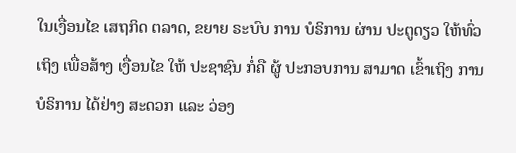ໃນເງື່ອນໄຂ ເສຖກິດ ຕລາດ, ຂຍາຍ ຣະບົບ ການ ບໍຣິການ ຜ່ານ ປະຕູດຽວ ໃຫ້ທົ່ວເຖິງ ເພື່ອສ້າງ ເງື່ອນໄຂ ໃຫ້ ປະຊາຊົນ ກໍ່ຄື ຜູ້ ປະກອບການ ສາມາດ ເຂົ້າເຖິງ ການ ບໍຣິການ ໄດ້ຢ່າງ ສະດວກ ແລະ ວ່ອງ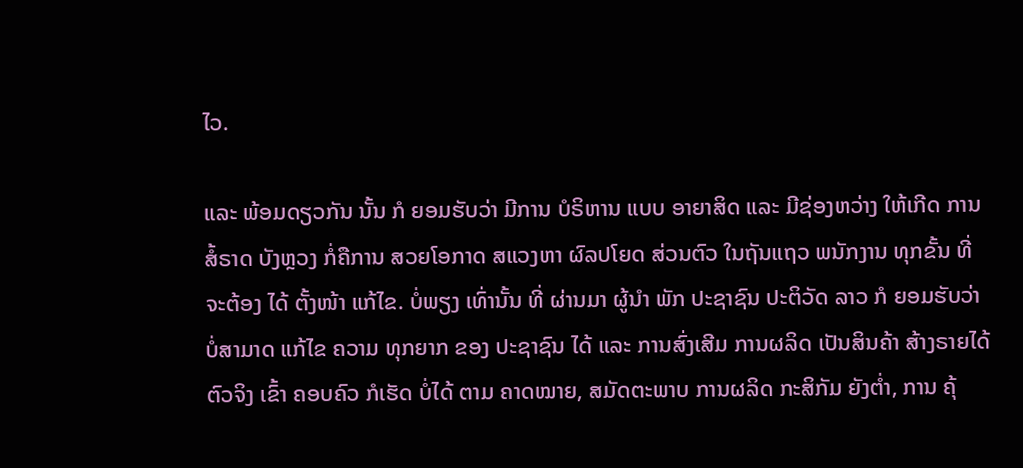ໄວ.

ແລະ ພ້ອມດຽວກັນ ນັ້ນ ກໍ ຍອມຮັບວ່າ ມີການ ບໍຣິຫານ ແບບ ອາຍາສິດ ແລະ ມີຊ່ອງຫວ່າງ ໃຫ້ເກີດ ການສໍ້ຣາດ ບັງຫຼວງ ກໍ່ຄືການ ສວຍໂອກາດ ສແວງຫາ ຜົລປໂຍດ ສ່ວນຕົວ ໃນຖັນແຖວ ພນັກງານ ທຸກຂັ້ນ ທີ່ ຈະຕ້ອງ ໄດ້ ຕັ້ງໜ້າ ແກ້ໄຂ. ບໍ່ພຽງ ເທົ່ານັ້ນ ທີ່ ຜ່ານມາ ຜູ້ນໍາ ພັກ ປະຊາຊົນ ປະຕິວັດ ລາວ ກໍ ຍອມຮັບວ່າ ບໍ່ສາມາດ ແກ້ໄຂ ຄວາມ ທຸກຍາກ ຂອງ ປະຊາຊົນ ໄດ້ ແລະ ການສົ່ງເສີມ ການຜລິດ ເປັນສິນຄ້າ ສ້າງຣາຍໄດ້ ຕົວຈິງ ເຂົ້າ ຄອບຄົວ ກໍເຮັດ ບໍ່ໄດ້ ຕາມ ຄາດໝາຍ, ສມັດຕະພາບ ການຜລິດ ກະສິກັມ ຍັງຕໍ່າ, ການ ຄຸ້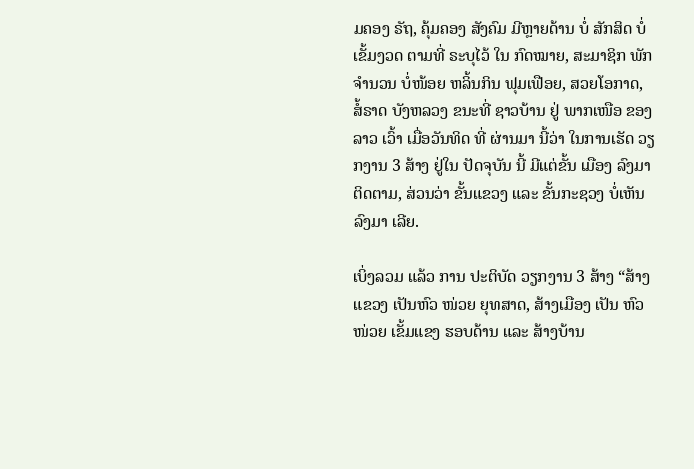ມຄອງ ຣັຖ, ຄຸ້ມຄອງ ສັງຄົມ ມີຫຼາຍດ້ານ ບໍ່ ສັກສິດ ບໍ່ເຂັ້ມງວດ ຕາມທີ່ ຣະບຸໄວ້ ໃນ ກົດໝາຍ, ສະມາຊິກ ພັກ ຈໍານວນ ບໍ່ໜ້ອຍ ຫລິ້ນກິນ ຟຸມເຟືອຍ, ສວຍໂອກາດ, ສໍ້ຣາດ ບັງຫລວງ ຂນະທີ່ ຊາວບ້ານ ຢູ່ ພາກເໜືອ ຂອງລາວ ເວົ້າ ເມື່ອວັນທິດ ທີ່ ຜ່ານມາ ນີ້ວ່າ ໃນການເຮັດ ວຽກງານ 3 ສ້າງ ຢູ່ໃນ ປັດຈຸບັນ ນີ້ ມີແຕ່ຂັ້ນ ເມືອງ ລົງມາ ຕິດຕາມ, ສ່ວນວ່າ ຂັ້ນແຂວງ ແລະ ຂັ້ນກະຊວງ ບໍ່ເຫັນ ລົງມາ ເລີຍ.

ເບິ່ງລວມ ແລ້ວ ການ ປະຕິບັດ ວຽກງານ 3 ສ້າງ “ສ້າງແຂວງ ເປັນຫົວ ໜ່ວຍ ຍຸທສາດ, ສ້າງເມືອງ ເປັນ ຫົວໜ່ວຍ ເຂັ້ມແຂງ ຮອບດ້ານ ແລະ ສ້າງບ້ານ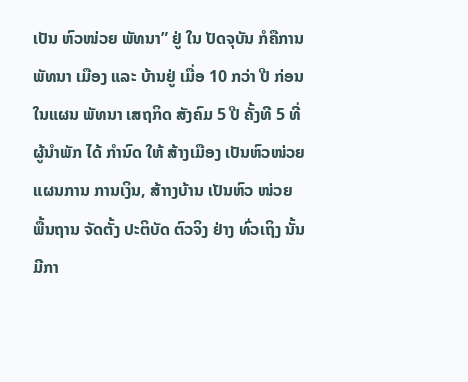ເປັນ ຫົວໜ່ວຍ ພັທນາ” ຢູ່ ໃນ ປັດຈຸບັນ ກໍຄືການ ພັທນາ ເມືອງ ແລະ ບ້ານຢູ່ ເມື່ອ 10 ກວ່າ ປີ ກ່ອນ ໃນແຜນ ພັທນາ ເສຖກິດ ສັງຄົມ 5 ປີ ຄັ້ງທີ 5 ທີ່ ຜູ້ນໍາພັກ ໄດ້ ກໍານົດ ໃຫ້ ສ້າງເມືອງ ເປັນຫົວໜ່ວຍ ແຜນການ ການເງິນ, ສ້າາງບ້ານ ເປັນຫົວ ໜ່ວຍ ພື້ນຖານ ຈັດຕັ້ງ ປະຕິບັດ ຕົວຈິງ ຢ່າງ ທົ່ວເຖິງ ນັ້ນ ມີກາ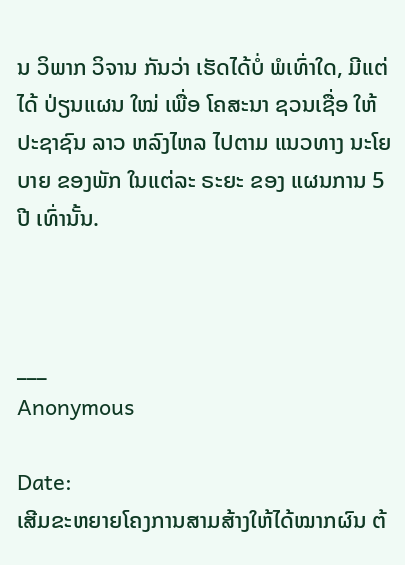ນ ວິພາກ ວິຈານ ກັນວ່າ ເຮັດໄດ້ບໍ່ ພໍເທົ່າໃດ, ມີແຕ່ໄດ້ ປ່ຽນແຜນ ໃໝ່ ເພື່ອ ໂຄສະນາ ຊວນເຊື່ອ ໃຫ້ ປະຊາຊົນ ລາວ ຫລົງໄຫລ ໄປຕາມ ແນວທາງ ນະໂຍບາຍ ຂອງພັກ ໃນແຕ່ລະ ຣະຍະ ຂອງ ແຜນການ 5 ປີ ເທົ່ານັ້ນ.



___
Anonymous

Date:
ເສີມຂະຫຍາຍໂຄງການສາມສ້າງໃຫ້ໄດ້ໝາກຜົນ ຕ້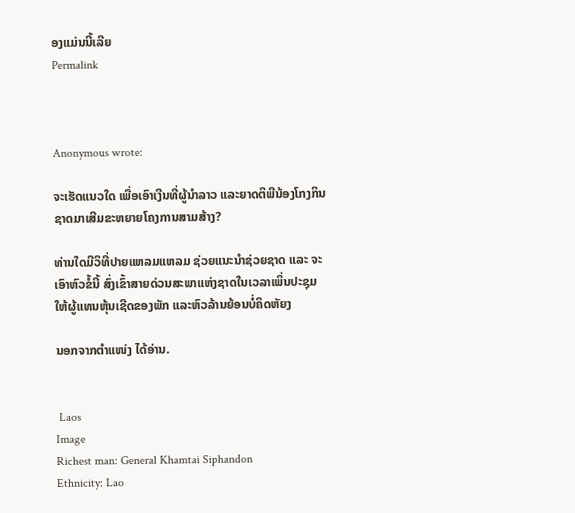ອງແມ່ນນີ້ເລີຍ
Permalink



Anonymous wrote:

ຈະເຮັດແນວໃດ ເພື່ອເອົາເງີນທີ່ຜູ້ນຳລາວ ແລະຍາດຕິພີນ້ອງໂກງກິນຊາດມາເສີມຂະຫຍາຍໂຄງການສາມສ້າງ?

ທ່ານໃດມີວິທີ່ປາຍແຫລມແຫລມ ຊ່ວຍແນະນຳຊ່ວຍຊາດ ແລະ ຈະເອົາຫົວຂໍ້ນີ້ ສົ່ງເຂົ້າສາຍດ່ວນສະພາແຫ່ງຊາດໃນເວລາເພິ່ນປະຊຸມ ໃຫ້ຜູ້ແທນຫຸ້ນເຊີດຂອງພັກ ແລະຫົວລ້ານຍ້ອນບໍ່ຄິດຫັຍງ

ນອກຈາກຕຳແໜ່ງ ໄດ້ອ່ານ.


 Laos
Image
Richest man: General Khamtai Siphandon
Ethnicity: Lao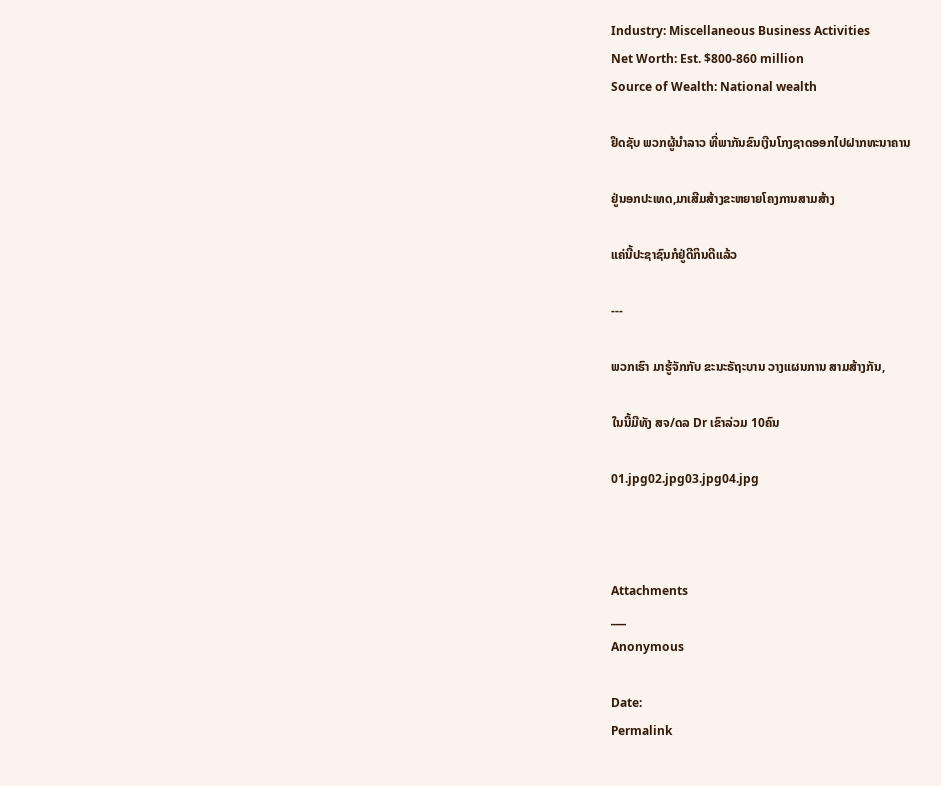Industry: Miscellaneous Business Activities
Net Worth: Est. $800-860 million
Source of Wealth: National wealth

ຢຶດຊັບ ພວກຜູ້ນຳລາວ ທີ່ພາກັນຂົນເງີນໂກງຊາດອອກໄປຝາກທະນາຄານ

ຢູ່ນອກປະເທດ,ມາເສີມສ້າງຂະຫຍາຍໂຄງການສາມສ້າງ

ແຄ່ນີ້ປະຊາຊົນກໍຢູ່ດີກິນດີແລ້ວ

---

ພວກເຮົາ ມາຮູ້ຈັກກັບ ຂະນະຣັຖະບານ ວາງແຜນການ ສາມສ້າງກັນ,

ໃນນີ້ມີທັງ ສຈ/ດລ Dr ເຂົາລ່ວມ 10ຄົນ

01.jpg02.jpg03.jpg04.jpg



Attachments
___
Anonymous

Date:
Permalink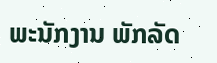ພະນັກງານ ພັກລັດ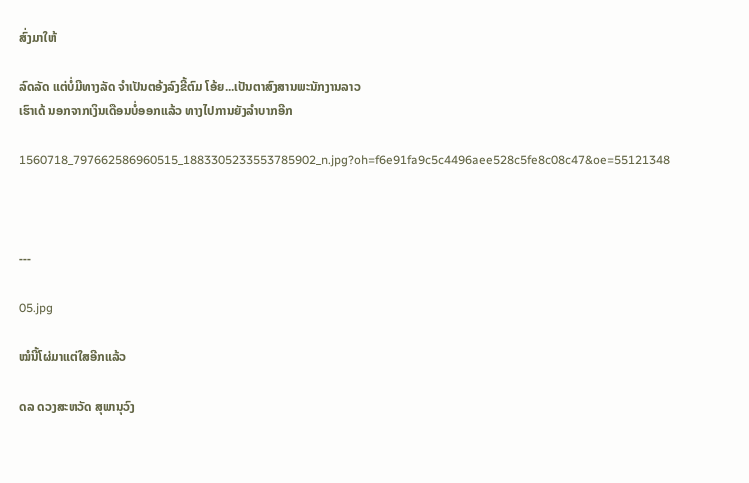ສົ່ງມາໃຫ້

ລົດລັດ ແຕ່ບໍ່ມີທາງລັດ ຈຳເປັນຕອ້ງລົງຂີ້ຕົມ ໂອ້ຍ...ເປັນຕາສົງສານພະນັກງານລາວ
ເຮົາເດ້ ນອກຈາກເງິນເດືອນບໍ່ອອກແລ້ວ ທາງໄປການຍັງລຳບາກອີກ

1560718_797662586960515_1883305233553785902_n.jpg?oh=f6e91fa9c5c4496aee528c5fe8c08c47&oe=55121348



---

05.jpg

ໝໍນີ້ໂຜ່ມາແຕ່ໃສອີກແລ້ວ

ດລ ດວງສະຫວັດ ສຸພານຸວົງ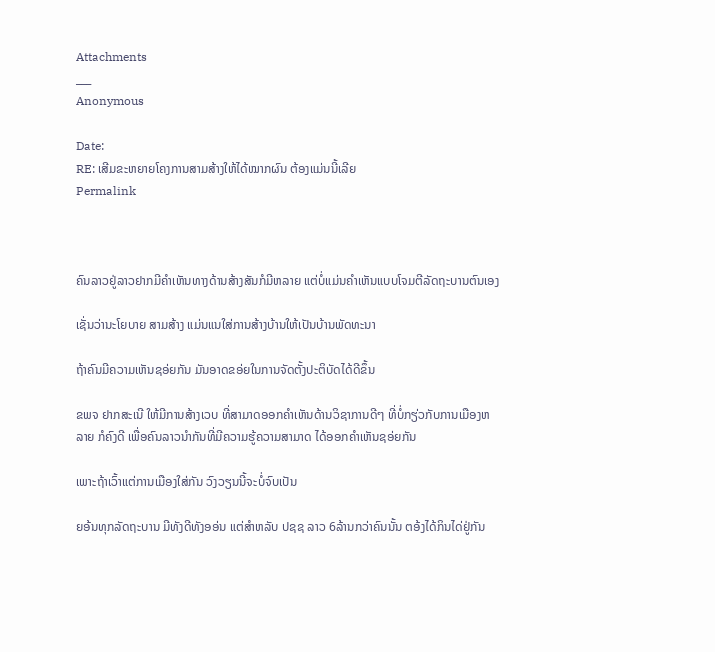Attachments
___
Anonymous

Date:
RE: ເສີມຂະຫຍາຍໂຄງການສາມສ້າງໃຫ້ໄດ້ໝາກຜົນ ຕ້ອງແມ່ນນີ້ເລີຍ
Permalink



ຄົນລາວຢູ່ລາວຢາກມີຄຳເຫັນທາງດ້ານສ້າງສັນກໍມີຫລາຍ ແຕ່ບໍ່ແມ່ນຄຳເຫັນແບບໂຈມຕີລັດຖະບານຕົນເອງ

ເຊັ່ນວ່ານະໂຍບາຍ ສາມສ້າງ ແມ່ນແນໃສ່ການສ້າງບ້ານໃຫ້ເປັນບ້ານພັດທະນາ

ຖ້າຄົນມີຄວາມເຫັນຊອ່ຍກັນ ມັນອາດຂອ່ຍໃນການຈັດຕັ້ງປະຕິບັດໄດ້ດີຂຶ້ນ

ຂພຈ ຢາກສະເນີ ໃຫ້ມີການສ້າງເວບ ທີ່ສາມາດອອກຄຳເຫັນດ້ານວິຊາການດີໆ ທີ່ບໍ່ກຽ່ວກັບການເມືອງຫລາຍ ກໍຄົງດີ ເພື່ອຄົນລາວນຳກັນທີ່ມີຄວາມຮູ້ຄວາມສາມາດ ໄດ້ອອກຄຳເຫັນຊອ່ຍກັນ

ເພາະຖ້າເວົ້າແຕ່ການເມືອງໃສ່ກັນ ວົງວຽນນີ້ຈະບໍ່ຈົບເປັນ

ຍອ້ນທຸກລັດຖະບານ ມີທັງດີທັງອອ່ນ ແຕ່ສຳຫລັບ ປຊຊ ລາວ 6ລ້ານກວ່າຄົນນັ້ນ ຕອ້ງໄດ້ກິນໄດ່ຢູ່ກັນ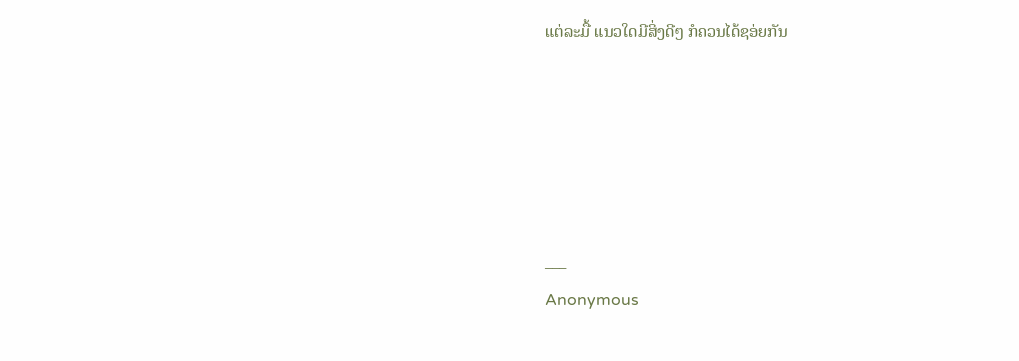ແຕ່ລະມື້ ແນວໃດມີສິ່ງດີໆ ກໍຄວນໄດ້ຊອ່ຍກັນ





___
Anonymous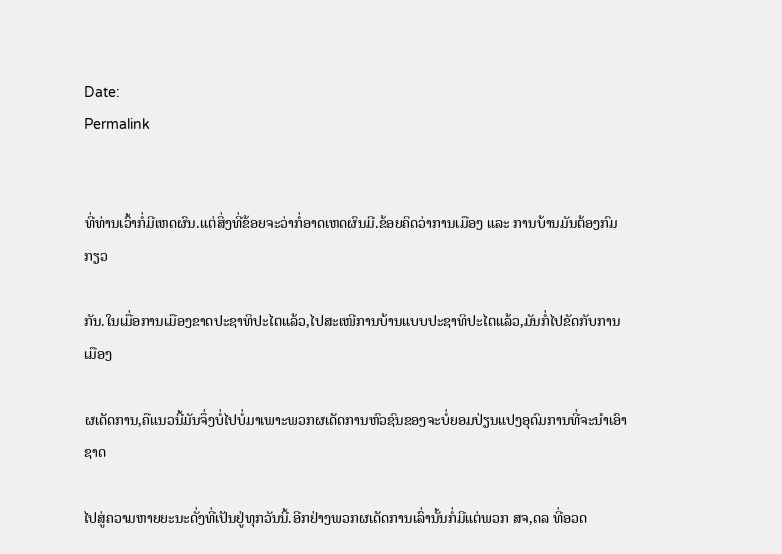Date:
Permalink


ທີ່ທ່ານເວົ້າກໍ່ມີເຫດຜົນ.ແຕ່ສິ່ງທີ່ຂ້ອຍຈະວ່າກໍ່ອາດເຫດຜົນມີ.ຂ້ອຍຄິດວ່າການເມືອງ ແລະ ການບ້ານມັນຕ້ອງກົມກຽວ

ກັນ.ໃນເມື່ອການເມືອງຂາດປະຊາທິປະໄຕແລ້ວ,ໄປສະເໜີການບ້ານແບບປະຊາທິປະໄຕແລ້ວ,ມັນກໍ່ໄປຂັດກັບການເມືອງ

ຜເດັດການ,ຄືແນວນີ້ມັນຈຶ່ງບໍ່ໄປບໍ່ມາເພາະພວກຜເດັດການຫົວຊົນຂອງຈະບໍ່ຍອມປ່ຽນແປງອຸດົມການທີ່ຈະນຳເອົາຊາດ

ໄປສູ່ຄວາມຫາຍຍະນະດັ່ງທີ່ເປັນຢູ່ທຸກວັນນີ້.ອີກຢ່າງພວກຜເດັດການເລົ່ານັ້ນກໍ່ມີແຕ່ພວກ ສຈ,ດລ ທີ່ອວດ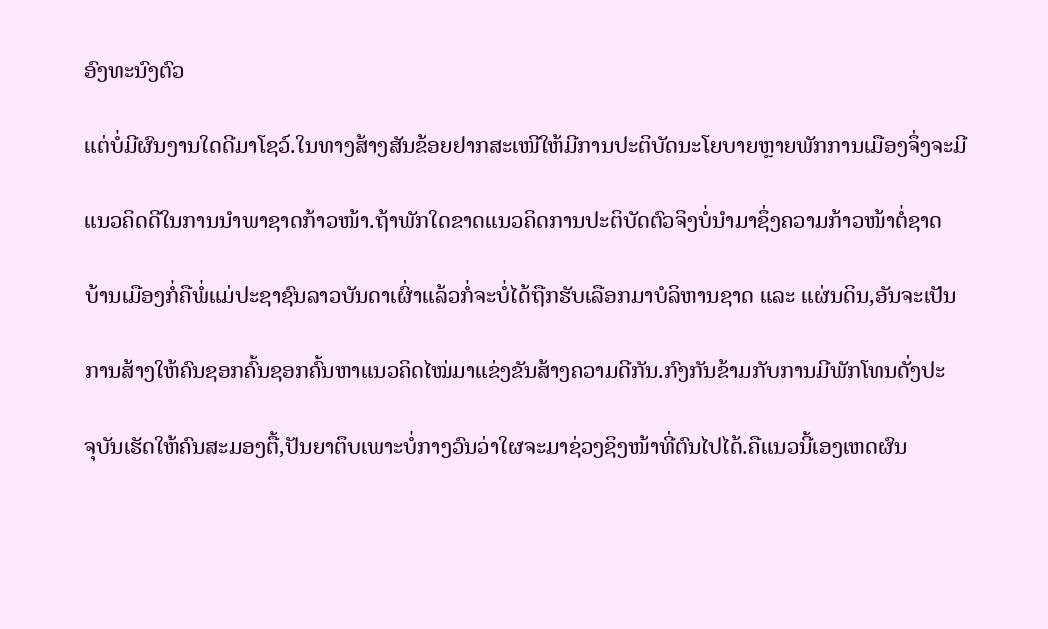ອົງທະນົງຕົວ

ແຕ່ບໍ່ມີຜົນງານໃດດີມາໂຊວ໌.ໃນທາງສ້າງສັນຂ້ອຍຢາກສະເໜີໃຫ້ມີການປະຕິບັດນະໂຍບາຍຫຼາຍພັກການເມືອງຈຶ່ງຈະມີ

ແນວຄິດດີໃນການນຳພາຊາດກ້າວໜ້າ.ຖ້າພັກໃດຂາດແນວຄິດການປະຕິບັດຕົວຈິງບໍ່ນຳມາຊຶ່ງຄວາມກ້າວໜ້າຕໍ່ຊາດ

ບ້ານເມືອງກໍ່ຄືພໍ່ແມ່ປະຊາຊົນລາວບັນດາເຜົ່າແລ້ວກໍ່ຈະບໍ່ໄດ້ຖືກຮັບເລືອກມາບໍລິຫານຊາດ ແລະ ແຜ່ນດິນ,ອັນຈະເປັນ

ການສ້າງໃຫ້ຄົນຊອກຄົ້ນຊອກຄົ້ນຫາແນວຄິດໄໝ່ມາແຂ່ງຂັນສ້າງຄວາມດີກັນ.ກົງກັນຂ້າມກັບການມີພັກໂທນດັ່ງປະ

ຈຸບັນເຮັດໃຫ້ຄົນສະມອງຕື້,ປັນຍາຕຶບເພາະບໍ່ກາງວົນວ່າໃຜຈະມາຊ່ວງຊິງໜ້າທີ່ຕົນໄປໄດ້.ຄືແນວນີ້ເອງເຫດຜົນ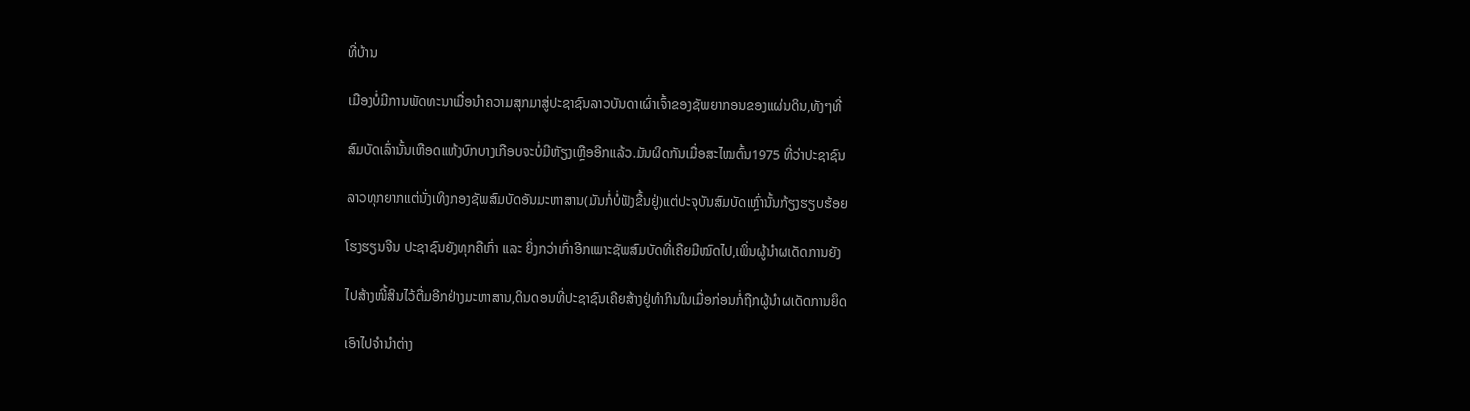ທີ່ບ້ານ

ເມືອງບໍ່ມີການພັດທະນາເມື່ອນຳຄວາມສຸກມາສູ່ປະຊາຊົນລາວບັນດາເຜົ່າເຈົ້າຂອງຊັພຍາກອນຂອງແຜ່ນດິນ,ທັງໆທີ່

ສົມບັດເລົ່ານັ້ນເຫືອດແຫ້ງບົກບາງເກືອບຈະບໍ່ມີຫັຽງເຫຼືອອີກແລ້ວ.ມັນຜິດກັນເມື່ອສະໄໝຕົ້ນ1975 ທີ່ວ່າປະຊາຊົນ

ລາວທຸກຍາກແຕ່ນັ່ງເທິງກອງຊັພສົມບັດອັນມະຫາສານ(ມັນກໍ່ບໍ່ຟັງຂື້ນຢູ່)ແຕ່ປະຈຸບັນສົມບັດເຫຼົ່ານັ້ນກ້ຽງຮຽບຮ້ອຍ

ໂຮງຮຽນຈີນ ປະຊາຊົນຍັງທຸກຄືເກົ່າ ແລະ ຍິ່ງກວ່າເກົ່າອີກເພາະຊັພສົມບັດທີ່ເຄືຍມີໝົດໄປ,ເພິ່ນຜູ້ນຳຜເດັດການຍັງ

ໄປສ້າງໜີ້ສິນໄວ້ຕື່ມອີກຢ່າງມະຫາສານ,ດິນດອນທີ່ປະຊາຊົນເຄີຍສ້າງຢູ່ທຳກິນໃນເມື່ອກ່ອນກໍ່ຖືກຜູ້ນຳຜເດັດການຍຶດ

ເອົາໄປຈຳນຳຕ່າງ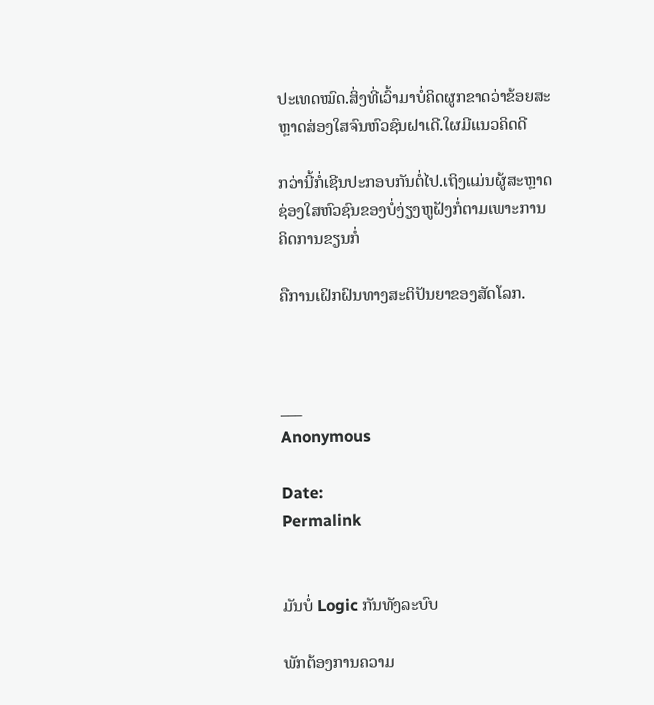ປະເທດໝົດ.ສິ່ງທີ່ເວົ້າມາບໍ່ຄິດຜູກຂາດວ່າຂ້ອຍສະຫຼາດສ່ອງໃສຈົນຫົວຊົນຝາເດີ.ໃຜມີແນວຄິດດີ

ກວ່ານີ້ກໍ່ເຊີນປະກອບກັນຕໍ່ໄປ.ເຖິງແມ່ນຜູ້ສະຫຼາດຊ່ອງໃສຫົວຊົນຂອງບໍ່ງ່ຽງຫູຝັງກໍ່ຕາມເພາະການຄິດການຂຽນກໍ່

ຄືການເຝິກຝົນທາງສະຕິປັນຍາຂອງສັດໂລກ.



___
Anonymous

Date:
Permalink


ມັນບໍ່ Logic ກັນທັງລະບົບ

ພັກຕ້ອງການຄວາມ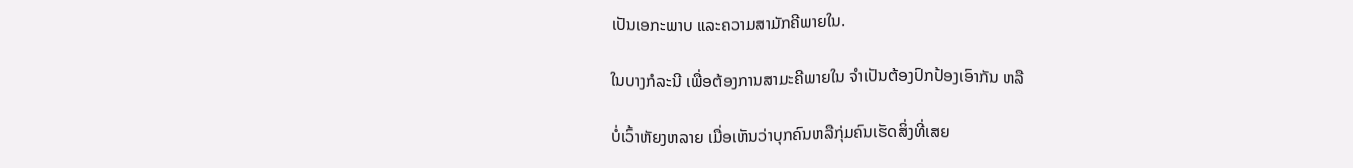ເປັນເອກະພາບ ແລະຄວາມສາມັກຄີພາຍໃນ.

ໃນບາງກໍລະນີ ເພື່ອຕ້ອງການສາມະຄີພາຍໃນ ຈຳເປັນຕ້ອງປົກປ້ອງເອົາກັນ ຫລື

ບໍ່ເວົ້າຫັຍງຫລາຍ ເມື່ອເຫັນວ່າບຸກຄົນຫລືກຸ່ມຄົນເຮັດສິ່ງທີ່ເສຍ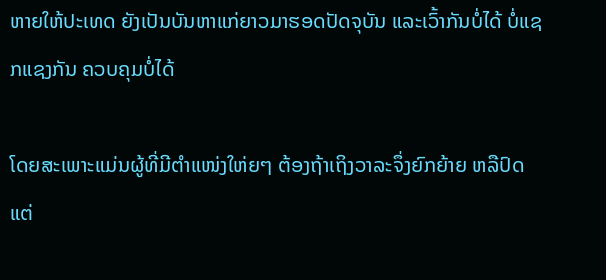ຫາຍໃຫ້ປະເທດ ຍັງເປັນບັນຫາແກ່ຍາວມາຮອດປັດຈຸບັນ ແລະເວົ້າກັນບໍ່ໄດ້ ບໍ່ແຊກແຊງກັນ ຄວບຄຸມບໍ່ໄດ້

ໂດຍສະເພາະແມ່ນຜູ້ທີ່ມີຕຳແໜ່ງໃຫ່ຍໆ ຕ້ອງຖ້າເຖິງວາລະຈຶ່ງຍົກຍ້າຍ ຫລືປົດ ແຕ່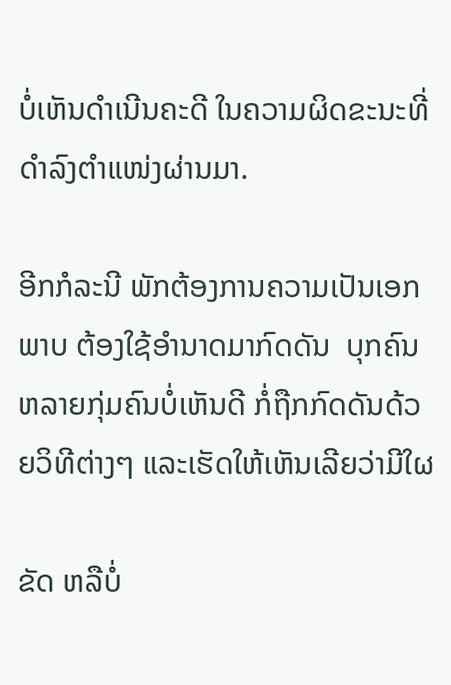ບໍ່ເຫັນດຳເນີນຄະດີ ໃນຄວາມຜິດຂະນະທີ່ດຳລົງຕຳແໜ່ງຜ່ານມາ.

ອີກກໍລະນີ ພັກຕ້ອງການຄວາມເປັນເອກພາບ ຕ້ອງໃຊ້ອຳນາດມາກົດດັນ  ບຸກຄົນຫລາຍກຸ່ມຄົນບໍ່ເຫັນດີ ກໍ່ຖືກກົດດັນດ້ວຍວິທີຕ່າງໆ ແລະເຮັດໃຫ້ເຫັນເລີຍວ່າມີໃຜ

ຂັດ ຫລືບໍ່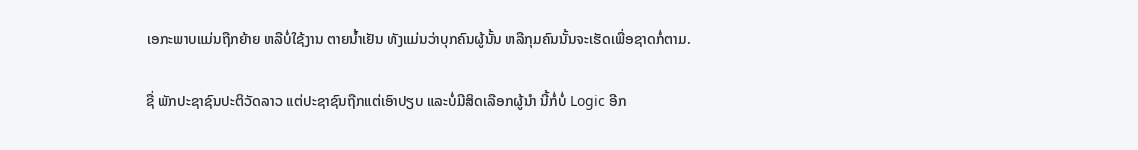ເອກະພາບແມ່ນຖືກຍ້າຍ ຫລືບໍ່ໃຊ້ງານ ຕາຍນ້ຳເຢັນ ທັງແມ່ນວ່າບຸກຄົນຜູ້ນັ້ນ ຫລືກຸມຄົນນັ້ນຈະເຮັດເພື່ອຊາດກໍ່ຕາມ.

ຊື່ ພັກປະຊາຊົນປະຕິວັດລາວ ແຕ່ປະຊາຊົນຖືກແຕ່ເອົາປຽບ ແລະບໍ່ມີສິດເລືອກຜູ້ນຳ ນີ້ກໍ່ບໍ່ Logic ອີກ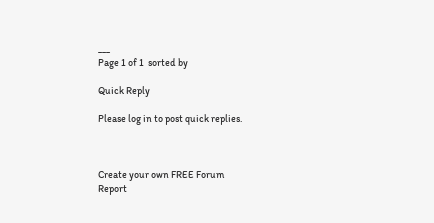___
Page 1 of 1  sorted by

Quick Reply

Please log in to post quick replies.



Create your own FREE Forum
Report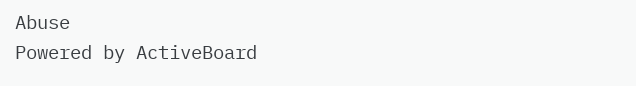Abuse
Powered by ActiveBoard